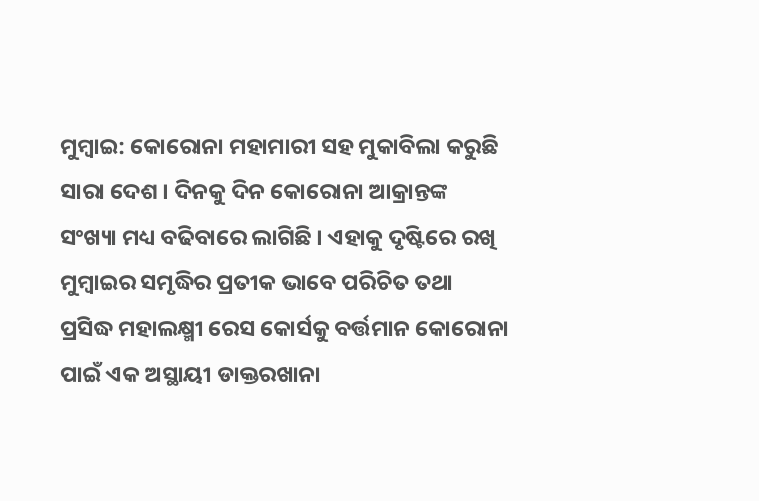ମୁମ୍ବାଇ: କୋରୋନା ମହାମାରୀ ସହ ମୁକାବିଲା କରୁଛି ସାରା ଦେଶ । ଦିନକୁ ଦିନ କୋରୋନା ଆକ୍ରାନ୍ତଙ୍କ ସଂଖ୍ୟା ମଧ୍ୟ ବଢିବାରେ ଲାଗିଛି । ଏହାକୁ ଦୃଷ୍ଟିରେ ରଖି ମୁମ୍ବାଇର ସମୃଦ୍ଧିର ପ୍ରତୀକ ଭାବେ ପରିଚିତ ତଥା ପ୍ରସିଦ୍ଧ ମହାଲକ୍ଷ୍ମୀ ରେସ କୋର୍ସକୁ ବର୍ତ୍ତମାନ କୋରୋନା ପାଇଁ ଏକ ଅସ୍ଥାୟୀ ଡାକ୍ତରଖାନା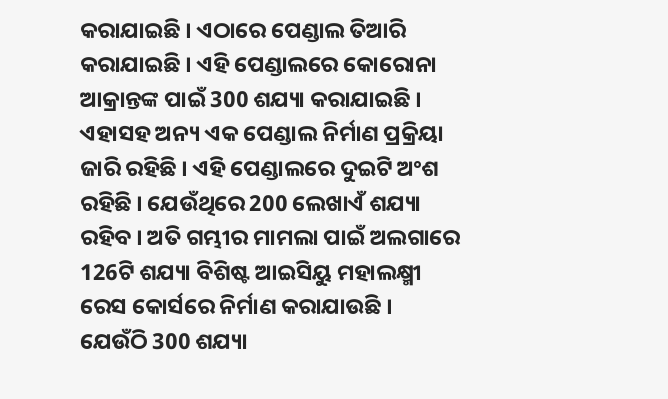କରାଯାଇଛି । ଏଠାରେ ପେଣ୍ଡାଲ ତିଆରି କରାଯାଇଛି । ଏହି ପେଣ୍ଡାଲରେ କୋରୋନା ଆକ୍ରାନ୍ତଙ୍କ ପାଇଁ 300 ଶଯ୍ୟା କରାଯାଇଛି ।
ଏହାସହ ଅନ୍ୟ ଏକ ପେଣ୍ଡାଲ ନିର୍ମାଣ ପ୍ରକ୍ରିୟା ଜାରି ରହିଛି । ଏହି ପେଣ୍ଡାଲରେ ଦୁଇଟି ଅଂଶ ରହିଛି । ଯେଉଁଥିରେ 200 ଲେଖାଏଁ ଶଯ୍ୟା ରହିବ । ଅତି ଗମ୍ଭୀର ମାମଲା ପାଇଁ ଅଲଗାରେ 126ଟି ଶଯ୍ୟା ବିଶିଷ୍ଟ ଆଇସିୟୁ ମହାଲକ୍ଷ୍ମୀ ରେସ କୋର୍ସରେ ନିର୍ମାଣ କରାଯାଉଛି ।
ଯେଉଁଠି 300 ଶଯ୍ୟା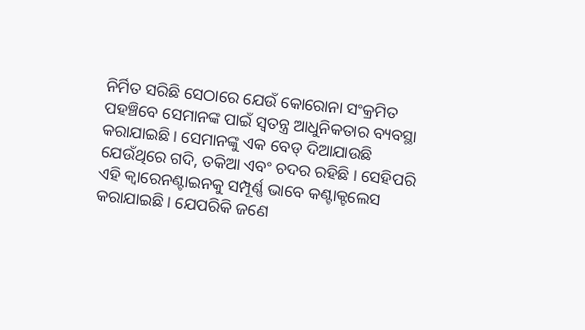ନିର୍ମିତ ସରିଛି ସେଠାରେ ଯେଉଁ କୋରୋନା ସଂକ୍ରମିତ ପହଞ୍ଚିବେ ସେମାନଙ୍କ ପାଇଁ ସ୍ବତନ୍ତ୍ର ଆଧୁନିକତାର ବ୍ୟବସ୍ଥା କରାଯାଇଛି । ସେମାନଙ୍କୁ ଏକ ବେଡ୍ ଦିଆଯାଉଛି ଯେଉଁଥିରେ ଗଦି, ତକିଆ ଏବଂ ଚଦର ରହିଛି । ସେହିପରି ଏହି କ୍ବାରେନଣ୍ଟାଇନକୁ ସମ୍ପୂର୍ଣ୍ଣ ଭାବେ କଣ୍ଟାକ୍ଟଲେସ କରାଯାଇଛି । ଯେପରିକି ଜଣେ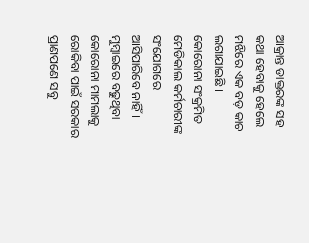ଆକ୍ରାନ୍ତ ଡାକ୍ତରଙ୍କ ସହ କଥା ହେବାକୁ ହେଲେ ମଝିରେ ଏକ ବଡ଼ କାଚ ଲଗାଯାଇଛି । କୋରୋନା ସଂକ୍ରମିତ ମେଡିକାଲ କର୍ମଚାରୀଙ୍କ ସଂଯୋଗରେ ଆସିପାରିବେ ନାହିଁ ।
ମୁମ୍ବାଇରେ ବଢୁଥିବା କୋରୋନା ମାମଲାକୁ ରୋକିବା ପାଇଁ ସରକାର ପ୍ରାଣପଣେ ସବୁ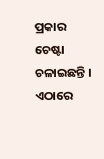ପ୍ରକାର ଚେଷ୍ଟା ଚଳାଇଛନ୍ତି । ଏଠାରେ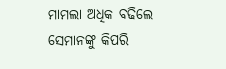ମାମଲା ଅଧିକ ବଢିଲେ ସେମାନଙ୍କୁ କିପରି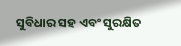ସୁବିଧାର ସହ ଏବଂ ସୁରକ୍ଷିତ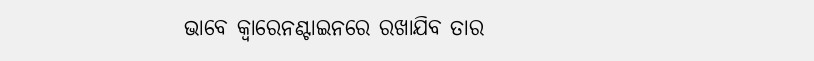ଭାବେ କ୍ବାରେନଣ୍ଟାଇନରେ ରଖାଯିବ ତାର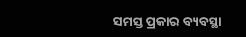ସମସ୍ତ ପ୍ରକାର ବ୍ୟବସ୍ଥା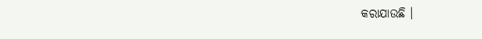କରାଯାଉଛି ।